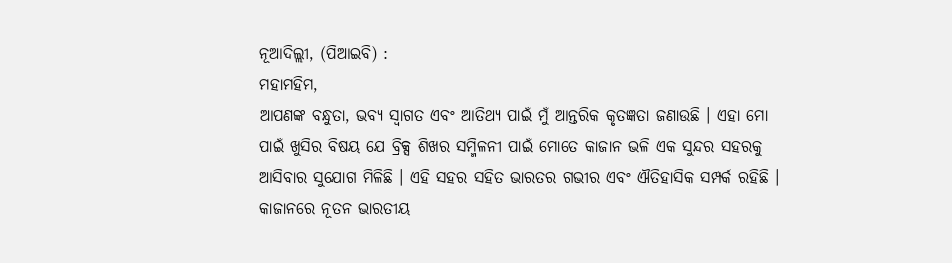ନୂଆଦିଲ୍ଲୀ, (ପିଆଇବି) :
ମହାମହିମ,
ଆପଣଙ୍କ ବନ୍ଧୁତା, ଭବ୍ୟ ସ୍ୱାଗତ ଏବଂ ଆତିଥ୍ୟ ପାଇଁ ମୁଁ ଆନ୍ତରିକ କୃତଜ୍ଞତା ଜଣାଉଛି । ଏହା ମୋ ପାଇଁ ଖୁସିର ବିଷୟ ଯେ ବ୍ରିକ୍ସ ଶିଖର ସମ୍ମିଳନୀ ପାଇଁ ମୋତେ କାଜାନ ଭଳି ଏକ ସୁନ୍ଦର ସହରକୁ ଆସିବାର ସୁଯୋଗ ମିଳିଛି । ଏହି ସହର ସହିତ ଭାରତର ଗଭୀର ଏବଂ ଐତିହାସିକ ସମ୍ପର୍କ ରହିଛି । କାଜାନରେ ନୂତନ ଭାରତୀୟ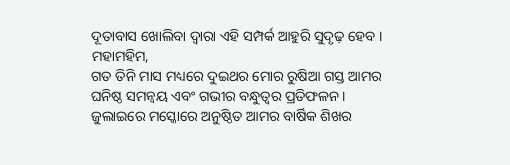ଦୂତାବାସ ଖୋଲିବା ଦ୍ୱାରା ଏହି ସମ୍ପର୍କ ଆହୁରି ସୁଦୃଢ଼ ହେବ ।
ମହାମହିମ,
ଗତ ତିନି ମାସ ମଧ୍ୟରେ ଦୁଇଥର ମୋର ରୁଷିଆ ଗସ୍ତ ଆମର ଘନିଷ୍ଠ ସମନ୍ୱୟ ଏବଂ ଗଭୀର ବନ୍ଧୁତ୍ୱର ପ୍ରତିଫଳନ । ଜୁଲାଇରେ ମସ୍କୋରେ ଅନୁଷ୍ଠିତ ଆମର ବାର୍ଷିକ ଶିଖର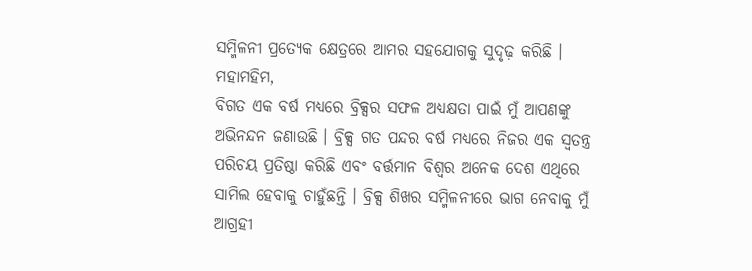ସମ୍ମିଳନୀ ପ୍ରତ୍ୟେକ କ୍ଷେତ୍ରରେ ଆମର ସହଯୋଗକୁ ସୁଦୃଢ଼ କରିଛି ।
ମହାମହିମ,
ବିଗତ ଏକ ବର୍ଷ ମଧ୍ୟରେ ବ୍ରିକ୍ସର ସଫଳ ଅଧ୍ୟକ୍ଷତା ପାଇଁ ମୁଁ ଆପଣଙ୍କୁ ଅଭିନନ୍ଦନ ଜଣାଉଛି । ବ୍ରିକ୍ସ ଗତ ପନ୍ଦର ବର୍ଷ ମଧ୍ୟରେ ନିଜର ଏକ ସ୍ୱତନ୍ତ୍ର ପରିଚୟ ପ୍ରତିଷ୍ଠା କରିଛି ଏବଂ ବର୍ତ୍ତମାନ ବିଶ୍ୱର ଅନେକ ଦେଶ ଏଥିରେ ସାମିଲ ହେବାକୁ ଚାହୁଁଛନ୍ତି । ବ୍ରିକ୍ସ ଶିଖର ସମ୍ମିଳନୀରେ ଭାଗ ନେବାକୁ ମୁଁ ଆଗ୍ରହୀ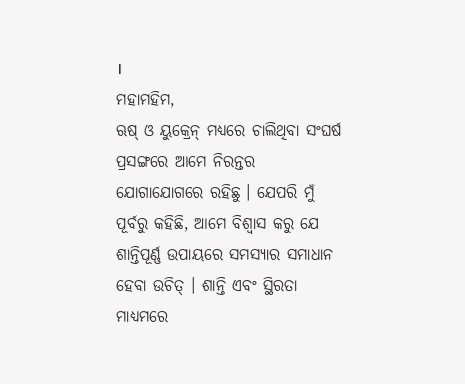।
ମହାମହିମ,
ଋଷ୍ ଓ ୟୁକ୍ରେନ୍ ମଧ୍ୟରେ ଚାଲିଥିବା ସଂଘର୍ଷ ପ୍ରସଙ୍ଗରେ ଆମେ ନିରନ୍ତର ଯୋଗାଯୋଗରେ ରହିଛୁ । ଯେପରି ମୁଁ ପୂର୍ବରୁ କହିଛି, ଆମେ ବିଶ୍ୱାସ କରୁ ଯେ ଶାନ୍ତିପୂର୍ଣ୍ଣ ଉପାୟରେ ସମସ୍ୟାର ସମାଧାନ ହେବା ଉଚିତ୍ । ଶାନ୍ତି ଏବଂ ସ୍ଥିରତା ମାଧ୍ୟମରେ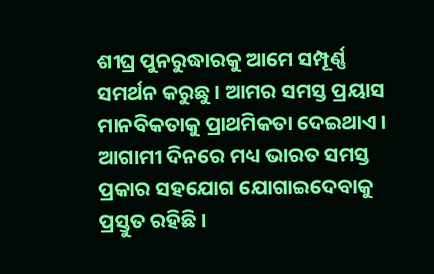ଶୀଘ୍ର ପୁନରୁଦ୍ଧାରକୁ ଆମେ ସମ୍ପୂର୍ଣ୍ଣ ସମର୍ଥନ କରୁଛୁ । ଆମର ସମସ୍ତ ପ୍ରୟାସ ମାନବିକତାକୁ ପ୍ରାଥମିକତା ଦେଇଥାଏ । ଆଗାମୀ ଦିନରେ ମଧ୍ୟ ଭାରତ ସମସ୍ତ ପ୍ରକାର ସହଯୋଗ ଯୋଗାଇଦେବାକୁ ପ୍ରସ୍ତୁତ ରହିଛି ।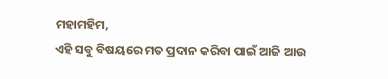ମହାମହିମ,
ଏହି ସବୁ ବିଷୟରେ ମତ ପ୍ରଦାନ କରିବା ପାଇଁ ଆଜି ଆଉ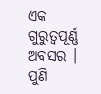ଏକ ଗୁରୁତ୍ୱପୂର୍ଣ୍ଣ ଅବସର । ପୁଣି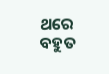ଥରେ ବହୁତ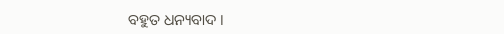ବହୁତ ଧନ୍ୟବାଦ ।